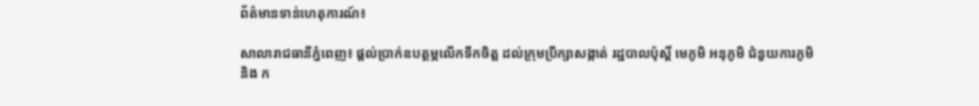ព័ត៌មានទាន់ហេតុការណ៍៖

សាលារាជធានីភ្នំពេញ៖ ផ្តល់ប្រាក់ឧបត្ថម្ភលើកទឹកចិត្ត ដល់ក្រុមប្រឹក្សាសង្កាត់ រដ្ឋបាលប៉ុស្តិ៍ មេភូមិ អនុភូមិ ជំនួយការភូមិ និង ក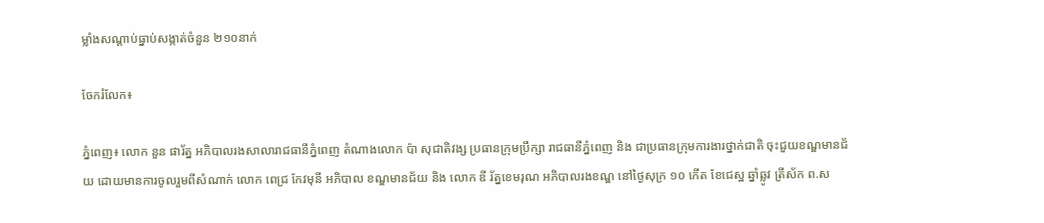ម្លាំងសណ្តាប់ធ្នាប់សង្កាត់ចំនួន ២១០នាក់

ចែករំលែក៖

ភ្នំពេញ៖ លោក នួន ផារ័ត្ន អភិបាលរងសាលារាជធានីភ្នំពេញ តំណាងលោក ប៉ា សុជាតិវង្ស ប្រធានក្រុមប្រឹក្សា រាជធានីភ្នំពេញ និង ជាប្រធានក្រុមការងារថ្នាក់ជាតិ ចុះជួយខណ្ឌមានជ័យ ដោយមានការចូលរួមពីសំណាក់ លោក ពេជ្រ កែវមុនី អភិបាល ខណ្ឌមានជ័យ និង លោក ឌី រ័ត្នខេមរុណ អភិបាលរងខណ្ឌ នៅថ្ងៃសុក្រ ១០ កើត ខែជេស្ឋ ឆ្នាំឆ្លូវ ត្រីស័ក ព.ស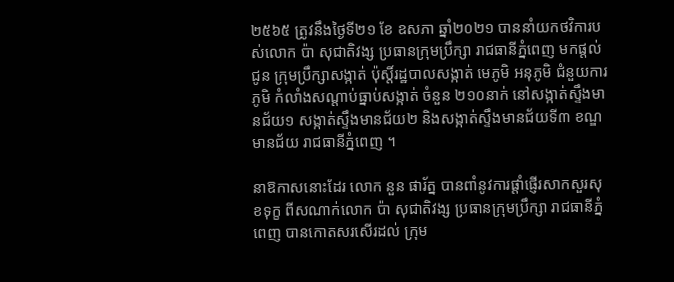២៥៦៥ ត្រូវនឹងថ្ងៃទី២១ ខែ ឧសភា ឆ្នាំ២០២១ បាននាំយកថវិការបស់លោក ប៉ា សុជាតិវង្ស ប្រធានក្រុមប្រឹក្សា រាជធានីភ្នំពេញ មកផ្តល់ជូន ក្រុមប្រឹក្សាសង្កាត់ ប៉ុស្តិ៍រដ្ឋបាលសង្កាត់ មេភូមិ អនុភូមិ ជំនួយការភូមិ កំលាំងសណ្តាប់ធ្នាប់សង្កាត់ ចំនួន ២១០នាក់ នៅសង្កាត់ស្ទឹងមានជ័យ១ សង្កាត់ស្ទឹងមានជ័យ២ និងសង្កាត់ស្ទឹងមានជ័យទី៣ ខណ្ឌមានជ័យ រាជធានីភ្នំពេញ ។

នាឱកាសនោះដែរ លោក នួន ផារ័ត្ន បានពាំនូវការផ្តាំផ្ញើរសាកសួរសុខទុក្ខ ពីសណាក់លោក ប៉ា សុជាតិវង្ស ប្រធានក្រុមប្រឹក្សា រាជធានីភ្នំពេញ បានកោតសរសើរដល់ ក្រុម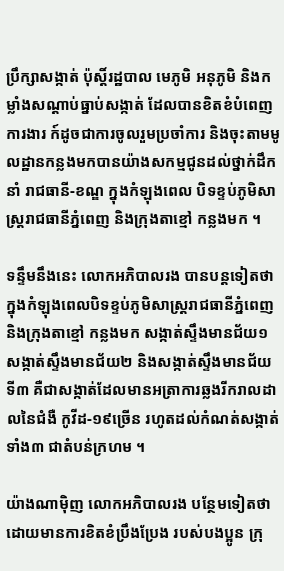ប្រឹក្សាសង្កាត់ ប៉ុស្តិ៍រដ្ឋបាល មេភូមិ អនុភូមិ និងកម្លាំងសណ្តាប់ធ្នាប់សង្កាត់ ដែលបានខិតខំបំពេញការងារ ក៍ដូចជាការចូលរួមប្រចាំការ និងចុះតាមមូលដ្ឋានកន្លងមកបានយ៉ាងសកម្មជូនដល់ថ្នាក់ដឹកនាំ រាជធានី-ខណ្ឌ ក្នុងកំឡុងពេល បិទខ្ទប់ភូមិសាស្ត្ររាជធានីភ្នំពេញ និងក្រុងតាខ្មៅ កន្លងមក ។

ទន្ទឹមនឹងនេះ លោកអភិបាលរង បានបន្តទៀតថា ក្នុងកំឡុងពេលបិទខ្ទប់ភូមិសាស្ត្ររាជធានីភ្នំពេញ និងក្រុងតាខ្មៅ កន្លងមក សង្កាត់ស្ទឹងមានជ័យ១ សង្កាត់ស្ទឹងមានជ័យ២ និងសង្កាត់ស្ទឹងមានជ័យទី៣ គឺជាសង្កាត់ដែលមានអត្រាការឆ្លងរីករាលដាលនៃជំងឺ កូវីដ-១៩ច្រើន រហូតដល់កំណត់សង្កាត់ទាំង៣ ជាតំបន់ក្រហម ។

យ៉ាងណាម៉ិញ លោកអភិបាលរង បន្ថែមទៀតថា ដោយមានការខិតខំប្រឹងប្រែង របស់បងប្អូន ក្រុ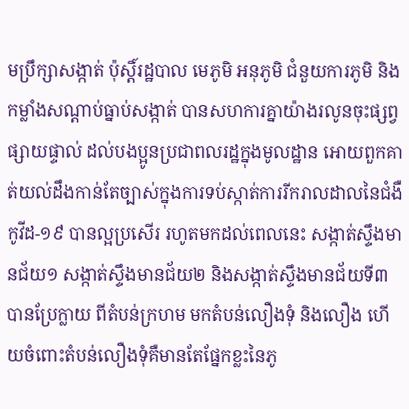មប្រឹក្សាសង្កាត់ ប៉ុស្តិ៍រដ្ឋបាល មេភូមិ អនុភូមិ ជំនួយការភូមិ និងកម្លាំងសណ្តាប់ធ្នាប់សង្កាត់ បានសហការគ្នាយ៉ាងរលូនចុះផ្សព្វផ្សាយផ្ទាល់ ដល់បងប្អូនប្រជាពលរដ្ឋក្នុងមូលដ្ឋាន អោយពួកគាត់យល់ដឹងកាន់តែច្បាស់ក្នុងការទប់ស្កាត់ការរីករាលដាលនៃជំងឺកូវីដ-១៩ បានល្អប្រសើរ រហូតមកដល់ពេលនេះ សង្កាត់ស្ទឹងមានជ័យ១ សង្កាត់ស្ទឹងមានជ័យ២ និងសង្កាត់ស្ទឹងមានជ័យទី៣ បានប្រែក្លាយ ពីតំបន់ក្រហម មកតំបន់លឿងទុំ និងលឿង ហើយចំពោះតំបន់លឿងទុំគឺមានតែផ្នែកខ្លះនៃភូ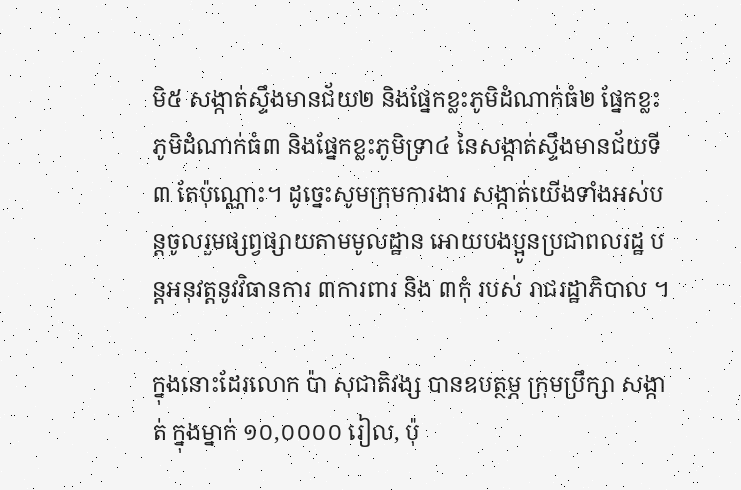មិ៥ សង្កាត់ស្ទឹងមានជ័យ២ និងផ្នែកខ្លះភូមិដំណាក់ធំ២ ផ្នែកខ្លះភូមិដំណាក់ធំ៣ និងផ្នែកខ្លះភូមិទ្រា៤ នៃសង្កាត់ស្ទឹងមានជ័យទី៣ តែប៉ុណ្ណោះ។ ដូច្នេះសូមក្រុមការងារ សង្កាត់យើងទាំងអស់បន្តចូលរួមផ្សព្វផ្សាយតាមមូលដ្ឋាន អោយបងប្អូនប្រជាពលរដ្ឋ បន្តអនុវត្តនូវវិធានការ ៣ការពារ និង ៣កុំ របស់ រាជរដ្ឋាភិបាល ។

ក្នុងនោះដែរលោក ប៉ា សុជាតិវង្ស បានឧបត្ថម្ភ ក្រុមប្រឹក្សា សង្កាត់ ក្នុងម្នាក់ ១០,០០០០ រៀល, ប៉ុ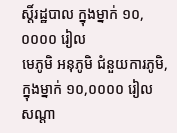ស្តិ៍រដ្ឋបាល ក្នុងម្នាក់ ១០,០០០០ រៀល
មេភូមិ អនុភូមិ ជំនួយការភូមិ, ក្នុងម្នាក់ ១០,០០០០ រៀល
សណ្តា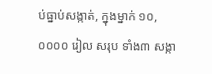ប់ធ្នាប់សង្កាត់, ក្នុងម្នាក់ ១០,០០០០ រៀល សរុប ទាំង៣ សង្កា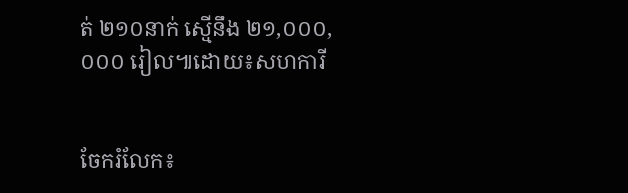ត់ ២១០នាក់ ស្មើនឹង ២១,០០០,០០០ រៀល៕ដោយ៖សហការី


ចែករំលែក៖